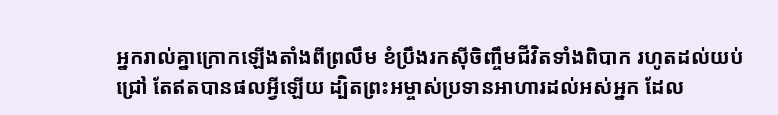អ្នករាល់គ្នាក្រោកឡើងតាំងពីព្រលឹម ខំប្រឹងរកស៊ីចិញ្ចឹមជីវិតទាំងពិបាក រហូតដល់យប់ជ្រៅ តែឥតបានផលអ្វីឡើយ ដ្បិតព្រះអម្ចាស់ប្រទានអាហារដល់អស់អ្នក ដែល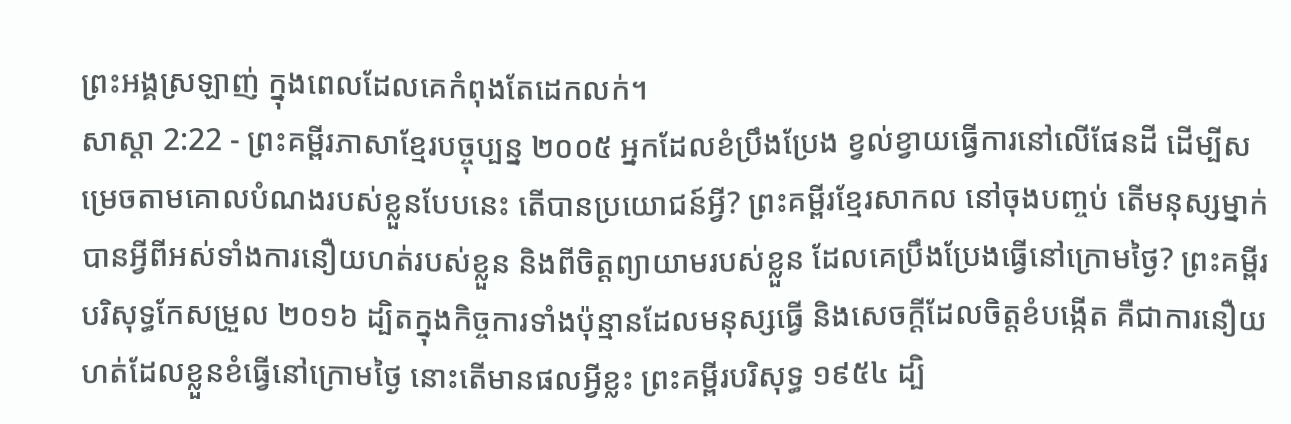ព្រះអង្គស្រឡាញ់ ក្នុងពេលដែលគេកំពុងតែដេកលក់។
សាស្តា 2:22 - ព្រះគម្ពីរភាសាខ្មែរបច្ចុប្បន្ន ២០០៥ អ្នកដែលខំប្រឹងប្រែង ខ្វល់ខ្វាយធ្វើការនៅលើផែនដី ដើម្បីសម្រេចតាមគោលបំណងរបស់ខ្លួនបែបនេះ តើបានប្រយោជន៍អ្វី? ព្រះគម្ពីរខ្មែរសាកល នៅចុងបញ្ចប់ តើមនុស្សម្នាក់បានអ្វីពីអស់ទាំងការនឿយហត់របស់ខ្លួន និងពីចិត្តព្យាយាមរបស់ខ្លួន ដែលគេប្រឹងប្រែងធ្វើនៅក្រោមថ្ងៃ? ព្រះគម្ពីរបរិសុទ្ធកែសម្រួល ២០១៦ ដ្បិតក្នុងកិច្ចការទាំងប៉ុន្មានដែលមនុស្សធ្វើ និងសេចក្ដីដែលចិត្តខំបង្កើត គឺជាការនឿយហត់ដែលខ្លួនខំធ្វើនៅក្រោមថ្ងៃ នោះតើមានផលអ្វីខ្លះ ព្រះគម្ពីរបរិសុទ្ធ ១៩៥៤ ដ្បិ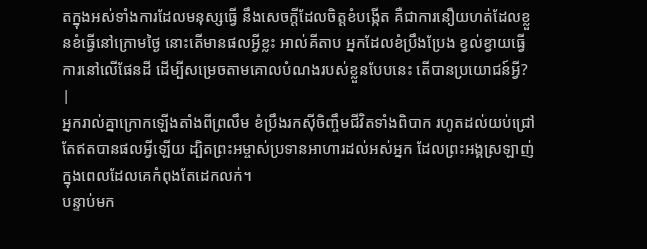តក្នុងអស់ទាំងការដែលមនុស្សធ្វើ នឹងសេចក្ដីដែលចិត្តខំបង្កើត គឺជាការនឿយហត់ដែលខ្លួនខំធ្វើនៅក្រោមថ្ងៃ នោះតើមានផលអ្វីខ្លះ អាល់គីតាប អ្នកដែលខំប្រឹងប្រែង ខ្វល់ខ្វាយធ្វើការនៅលើផែនដី ដើម្បីសម្រេចតាមគោលបំណងរបស់ខ្លួនបែបនេះ តើបានប្រយោជន៍អ្វី? |
អ្នករាល់គ្នាក្រោកឡើងតាំងពីព្រលឹម ខំប្រឹងរកស៊ីចិញ្ចឹមជីវិតទាំងពិបាក រហូតដល់យប់ជ្រៅ តែឥតបានផលអ្វីឡើយ ដ្បិតព្រះអម្ចាស់ប្រទានអាហារដល់អស់អ្នក ដែលព្រះអង្គស្រឡាញ់ ក្នុងពេលដែលគេកំពុងតែដេកលក់។
បន្ទាប់មក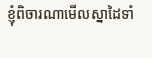ខ្ញុំពិចារណាមើលស្នាដៃទាំ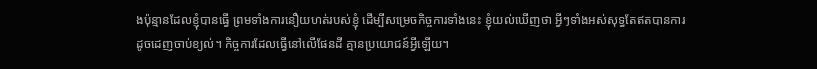ងប៉ុន្មានដែលខ្ញុំបានធ្វើ ព្រមទាំងការនឿយហត់របស់ខ្ញុំ ដើម្បីសម្រេចកិច្ចការទាំងនេះ ខ្ញុំយល់ឃើញថា អ្វីៗទាំងអស់សុទ្ធតែឥតបានការ ដូចដេញចាប់ខ្យល់។ កិច្ចការដែលធ្វើនៅលើផែនដី គ្មានប្រយោជន៍អ្វីឡើយ។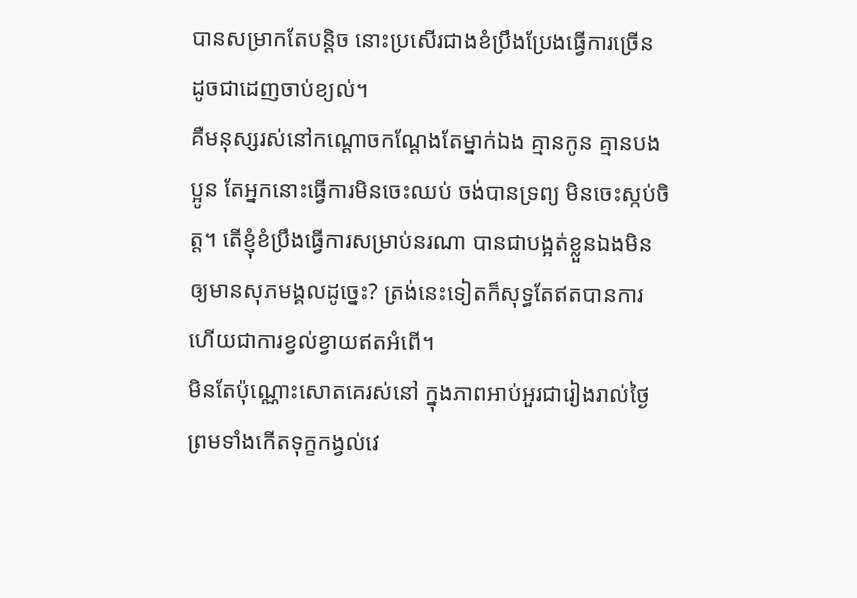បានសម្រាកតែបន្តិច នោះប្រសើរជាងខំប្រឹងប្រែងធ្វើការច្រើន ដូចជាដេញចាប់ខ្យល់។
គឺមនុស្សរស់នៅកណ្ដោចកណ្ដែងតែម្នាក់ឯង គ្មានកូន គ្មានបងប្អូន តែអ្នកនោះធ្វើការមិនចេះឈប់ ចង់បានទ្រព្យ មិនចេះស្កប់ចិត្ត។ តើខ្ញុំខំប្រឹងធ្វើការសម្រាប់នរណា បានជាបង្អត់ខ្លួនឯងមិនឲ្យមានសុភមង្គលដូច្នេះ? ត្រង់នេះទៀតក៏សុទ្ធតែឥតបានការ ហើយជាការខ្វល់ខ្វាយឥតអំពើ។
មិនតែប៉ុណ្ណោះសោតគេរស់នៅ ក្នុងភាពអាប់អួរជារៀងរាល់ថ្ងៃ ព្រមទាំងកើតទុក្ខកង្វល់វេ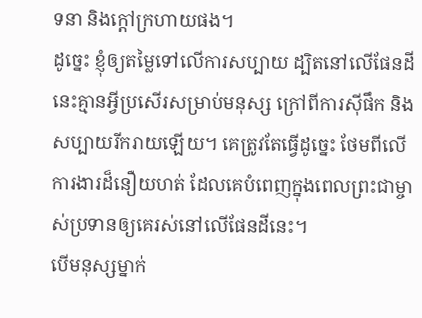ទនា និងក្ដៅក្រហាយផង។
ដូច្នេះ ខ្ញុំឲ្យតម្លៃទៅលើការសប្បាយ ដ្បិតនៅលើផែនដីនេះគ្មានអ្វីប្រសើរសម្រាប់មនុស្ស ក្រៅពីការស៊ីផឹក និងសប្បាយរីករាយឡើយ។ គេត្រូវតែធ្វើដូច្នេះ ថែមពីលើការងារដ៏នឿយហត់ ដែលគេបំពេញក្នុងពេលព្រះជាម្ចាស់ប្រទានឲ្យគេរស់នៅលើផែនដីនេះ។
បើមនុស្សម្នាក់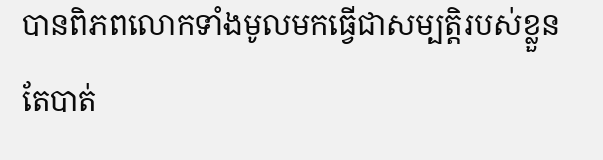បានពិភពលោកទាំងមូលមកធ្វើជាសម្បត្តិរបស់ខ្លួន តែបាត់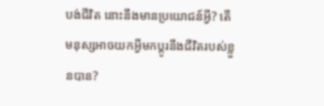បង់ជីវិត នោះនឹងមានប្រយោជន៍អ្វី? តើមនុស្សអាចយកអ្វីមកប្ដូរនឹងជីវិតរបស់ខ្លួនបាន?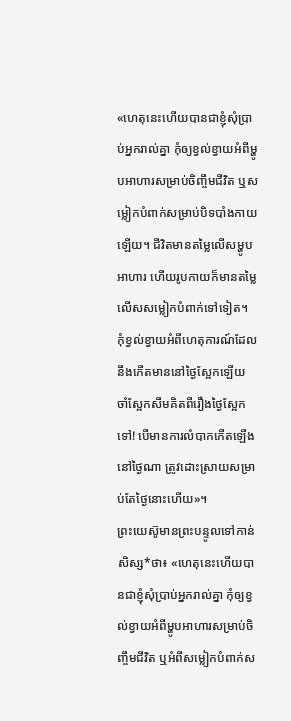«ហេតុនេះហើយបានជាខ្ញុំសុំប្រាប់អ្នករាល់គ្នា កុំឲ្យខ្វល់ខ្វាយអំពីម្ហូបអាហារសម្រាប់ចិញ្ចឹមជីវិត ឬសម្លៀកបំពាក់សម្រាប់បិទបាំងកាយឡើយ។ ជីវិតមានតម្លៃលើសម្ហូបអាហារ ហើយរូបកាយក៏មានតម្លៃលើសសម្លៀកបំពាក់ទៅទៀត។
កុំខ្វល់ខ្វាយអំពីហេតុការណ៍ដែលនឹងកើតមាននៅថ្ងៃស្អែកឡើយ ចាំស្អែកសឹមគិតពីរឿងថ្ងៃស្អែកទៅ! បើមានការលំបាកកើតឡើងនៅថ្ងៃណា ត្រូវដោះស្រាយសម្រាប់តែថ្ងៃនោះហើយ»។
ព្រះយេស៊ូមានព្រះបន្ទូលទៅកាន់សិស្ស*ថា៖ «ហេតុនេះហើយបានជាខ្ញុំសុំប្រាប់អ្នករាល់គ្នា កុំឲ្យខ្វល់ខ្វាយអំពីម្ហូបអាហារសម្រាប់ចិញ្ចឹមជីវិត ឬអំពីសម្លៀកបំពាក់ស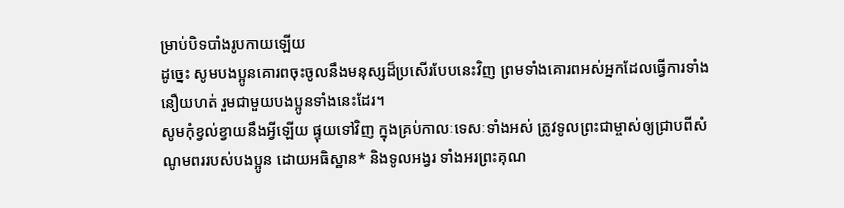ម្រាប់បិទបាំងរូបកាយឡើយ
ដូច្នេះ សូមបងប្អូនគោរពចុះចូលនឹងមនុស្សដ៏ប្រសើរបែបនេះវិញ ព្រមទាំងគោរពអស់អ្នកដែលធ្វើការទាំងនឿយហត់ រួមជាមួយបងប្អូនទាំងនេះដែរ។
សូមកុំខ្វល់ខ្វាយនឹងអ្វីឡើយ ផ្ទុយទៅវិញ ក្នុងគ្រប់កាលៈទេសៈទាំងអស់ ត្រូវទូលព្រះជាម្ចាស់ឲ្យជ្រាបពីសំណូមពររបស់បងប្អូន ដោយអធិស្ឋាន* និងទូលអង្វរ ទាំងអរព្រះគុណ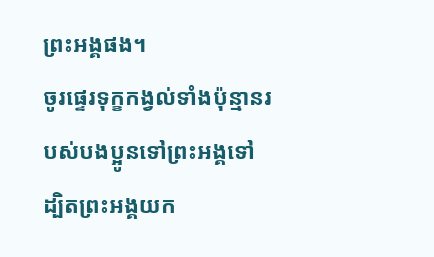ព្រះអង្គផង។
ចូរផ្ទេរទុក្ខកង្វល់ទាំងប៉ុន្មានរបស់បងប្អូនទៅព្រះអង្គទៅ ដ្បិតព្រះអង្គយក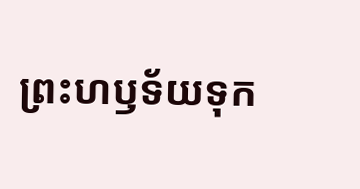ព្រះហឫទ័យទុក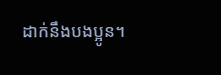ដាក់នឹងបងប្អូន។